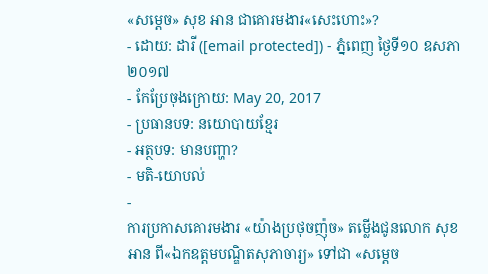«សម្ដេច» សុខ អាន ជាគោរមងារ«សេះហោះ»?
- ដោយ: ដារី ([email protected]) - ភ្នំពេញ ថ្ងៃទី១០ ឧសភា ២០១៧
- កែប្រែចុងក្រោយ: May 20, 2017
- ប្រធានបទ: នយោបាយខ្មែរ
- អត្ថបទ: មានបញ្ហា?
- មតិ-យោបល់
-
ការប្រកាសគោរមងារ «យ៉ាងប្រថុចញ៉ុច» តម្លើងជូនលោក សុខ អាន ពី«ឯកឧត្ដមបណ្ឌិតសុភាចារ្យ» ទៅជា «សម្ដេច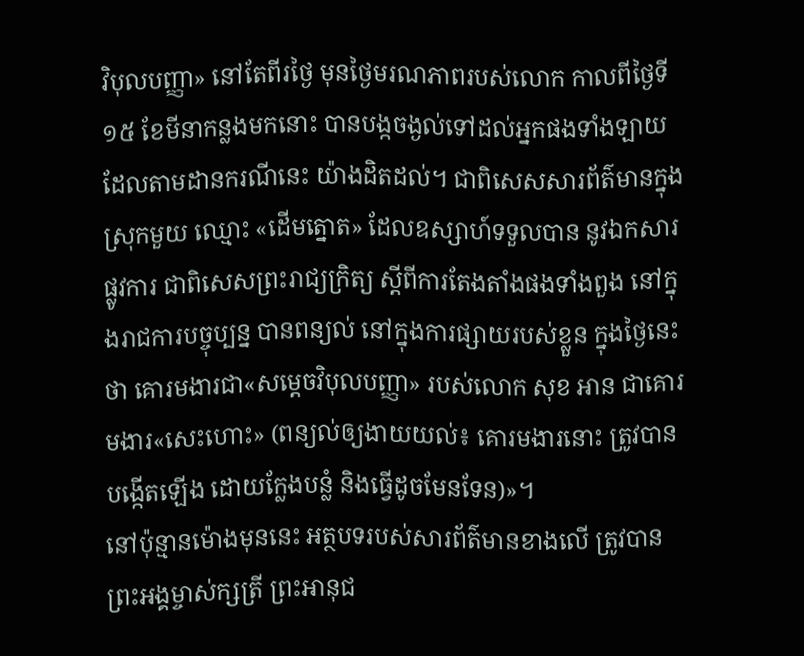វិបុលបញ្ញា» នៅតែពីរថ្ងៃ មុនថ្ងៃមរណភាពរបស់លោក កាលពីថ្ងៃទី១៥ ខែមីនាកន្លងមកនោះ បានបង្កចង្ងល់ទៅដល់អ្នកផងទាំងឡាយ ដែលតាមដានករណីនេះ យ៉ាងដិតដល់។ ជាពិសេសសារព័ត៌មានក្នុងស្រុកមួយ ឈ្មោះ «ដើមត្នោត» ដែលឧស្សាហ៍ទទួលបាន នូវឯកសារផ្លូវការ ជាពិសេសព្រះរាជ្យក្រិត្យ ស្ដីពីការតែងតាំងផងទាំងពួង នៅក្នុងរាជការបច្ចុប្បន្ន បានពន្យល់ នៅក្នុងការផ្សាយរបស់ខ្លួន ក្នុងថ្ងៃនេះថា គោរមងារជា«សម្ដេចវិបុលបញ្ញា» របស់លោក សុខ អាន ជាគោរមងារ«សេះហោះ» (ពន្យល់ឲ្យងាយយល់៖ គោរមងារនោះ ត្រូវបានបង្កើតឡើង ដោយក្លែងបន្លំ និងធ្វើដូចមែនទែន)»។
នៅប៉ុន្មានម៉ោងមុននេះ អត្ថបទរបស់សារព័ត៌មានខាងលើ ត្រូវបានព្រះអង្គម្ចាស់ក្សត្រី ព្រះអានុជ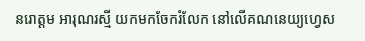នរោត្ដម អារុណរស្មី យកមកចែករំលែក នៅលើគណនេយ្យហ្វេស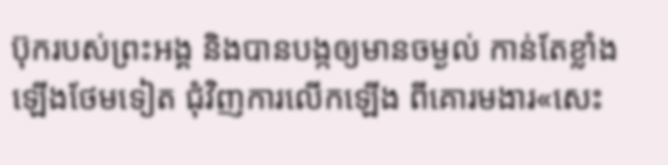ប៊ុករបស់ព្រះអង្គ និងបានបង្កឲ្យមានចម្ងល់ កាន់តែខ្លាំងឡើងថែមទៀត ជុំវិញការលើកឡើង ពីគោរមងារ«សេះ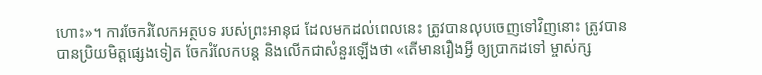ហោះ»។ ការចែករំលែកអត្ថបទ របស់ព្រះអានុជ ដែលមកដល់ពេលនេះ ត្រូវបានលុបចេញទៅវិញនោះ ត្រូវបានបានប្រិយមិត្តផ្សេងទៀត ចែករំលែកបន្ត និងលើកជាសំនួរឡើងថា «តើមានរឿងអ្វី ឲ្យប្រាកដទៅ ម្ចាស់ក្ស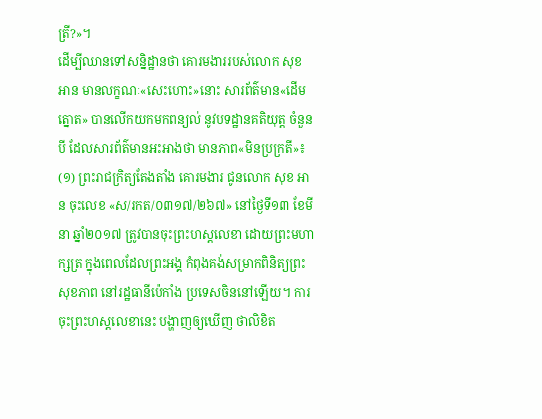ត្រី?»។
ដើម្បីឈានទៅសន្និដ្ឋានថា គោរមងាររបស់លោក សុខ អាន មានលក្ខណៈ«សេះហោះ»នោះ សារព័ត៌មាន«ដើមត្នោត» បានលើកយកមកពន្យល់ នូវបទដ្ឋានគតិយុត្ត ចំនួនបី ដែលសារព័ត៌មានអះអាងថា មានភាព«មិនប្រក្រតី»៖
(១) ព្រះរាជក្រិត្យតែងតាំង គោរមងារ ជូនលោក សុខ អាន ចុះលេខ «ស/រកត/០៣១៧/២៦៧» នៅថ្ងៃទី១៣ ខែមីនា ឆ្នាំ២០១៧ ត្រូវបានចុះព្រះហស្ដលេខា ដោយព្រះមហាក្សត្រ ក្នុងពេលដែលព្រះអង្គ កំពុងគង់សម្រាកពិនិត្យព្រះសុខភាព នៅរដ្ឋធានីប៉េកាំង ប្រទេសចិននៅឡើយ។ ការចុះព្រះហស្ដលេខានេះ បង្ហាញឲ្យឃើញ ថាលិខិត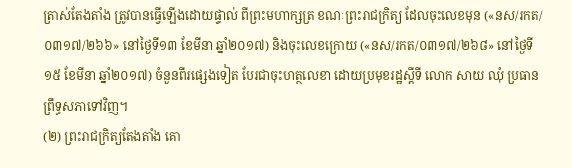ត្រាស់តែងតាំង ត្រូវបានធ្វើឡើងដោយផ្ទាល់ ពីព្រះមហាក្សត្រ ខណៈព្រះរាជក្រិត្យ ដែលចុះលេខមុន («នស/រកត/០៣១៧/២៦៦» នៅថ្ងៃទី១៣ ខែមីនា ឆ្នាំ២០១៧) និងចុះលេខក្រោយ («នស/រកត/០៣១៧/២៦៨» នៅថ្ងៃទី១៥ ខែមីនា ឆ្នាំ២០១៧) ចំនួនពីរផ្សេងទៀត បែរជាចុះហត្ថលេខា ដោយប្រមុខរដ្ឋស្ដីទី លោក សាយ ឈុំ ប្រធានព្រឹទ្ធសភាទៅវិញ។
(២) ព្រះរាជក្រិត្យតែងតាំង គោ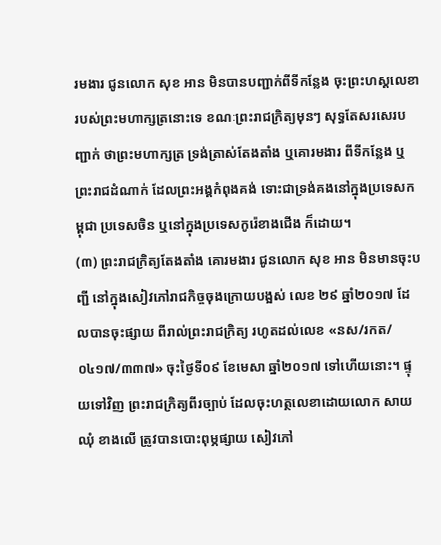រមងារ ជូនលោក សុខ អាន មិនបានបញ្ជាក់ពីទីកន្លែង ចុះព្រះហស្ដលេខា របស់ព្រះមហាក្សត្រនោះទេ ខណៈព្រះរាជក្រិត្យមុនៗ សុទ្ធតែសរសេរបញ្ជាក់ ថាព្រះមហាក្សត្រ ទ្រង់ត្រាស់តែងតាំង ឬគោរមងារ ពីទីកន្លែង ឬព្រះរាជដំណាក់ ដែលព្រះអង្គកំពុងគង់ ទោះជាទ្រង់គងនៅក្នុងប្រទេសកម្ពុជា ប្រទេសចិន ឬនៅក្នុងប្រទេសកូរ៉េខាងជើង ក៏ដោយ។
(៣) ព្រះរាជក្រិត្យតែងតាំង គោរមងារ ជូនលោក សុខ អាន មិនមានចុះបញ្ជី នៅក្នុងសៀវភៅរាជកិច្ចចុងក្រោយបង្អស់ លេខ ២៩ ឆ្នាំ២០១៧ ដែលបានចុះផ្សាយ ពីរាល់ព្រះរាជក្រិត្យ រហូតដល់លេខ «នស/រកត/០៤១៧/៣៣៧» ចុះថ្ងៃទី០៩ ខែមេសា ឆ្នាំ២០១៧ ទៅហើយនោះ។ ផ្ទុយទៅវិញ ព្រះរាជក្រិត្យពីរច្បាប់ ដែលចុះហត្ថលេខាដោយលោក សាយ ឈុំ ខាងលើ ត្រូវបានបោះពុម្ភផ្សាយ សៀវភៅ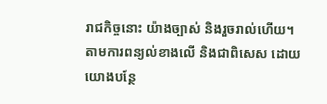រាជកិច្ចនោះ យ៉ាងច្បាស់ និងរួចរាល់ហើយ។
តាមការពន្យល់ខាងលើ និងជាពិសេស ដោយយោងបន្ថែ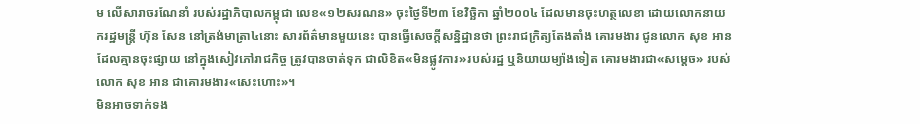ម លើសារាចរណែនាំ របស់រដ្ឋាភិបាលកម្ពុជា លេខ«១២សរណន» ចុះថ្ងៃទី២៣ ខែវិច្ឆិកា ឆ្នាំ២០០៤ ដែលមានចុះហត្ថលេខា ដោយលោកនាយករដ្ឋមន្ត្រី ហ៊ុន សែន នៅត្រង់មាត្រា៤នោះ សារព័ត៌មានមួយនេះ បានធ្វើសេចក្ដីសន្និដ្ឋានថា ព្រះរាជក្រិត្យតែងតាំង គោរមងារ ជូនលោក សុខ អាន ដែលគ្មានចុះផ្សាយ នៅក្នុងសៀវភៅរាជកិច្ច ត្រូវបានចាត់ទុក ជាលិខិត«មិនផ្លូវការ»របស់រដ្ឋ ឬនិយាយម្យ៉ាងទៀត គោរមងារជា«សម្ដេច» របស់លោក សុខ អាន ជាគោរមងារ«សេះហោះ»។
មិនអាចទាក់ទង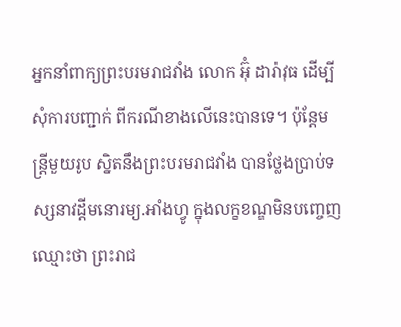អ្នកនាំពាក្យព្រះបរមរាជវាំង លោក អ៊ុំ ដារ៉ាវុធ ដើម្បីសុំការបញ្ជាក់ ពីករណីខាងលើនេះបានទេ។ ប៉ុន្តែមន្ត្រីមួយរូប ស្និតនឹងព្រះបរមរាជវាំង បានថ្លែងប្រាប់ទស្សនាវដ្ដីមនោរម្យ.អាំងហ្វូ ក្នុងលក្ខខណ្ឌមិនបញ្ចេញឈ្មោះថា ព្រះរាជ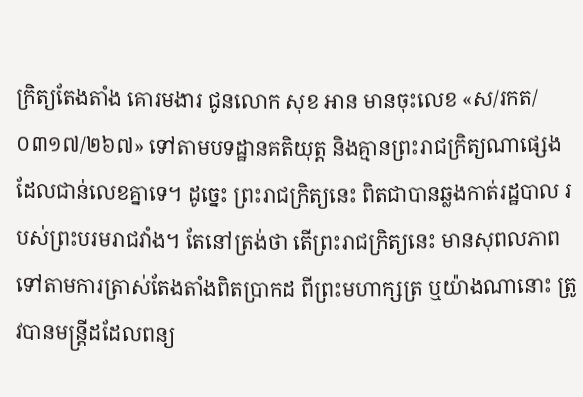ក្រិត្យតែងតាំង គោរមងារ ជូនលោក សុខ អាន មានចុះលេខ «ស/រកត/០៣១៧/២៦៧» ទៅតាមបទដ្ឋានគតិយុត្ត និងគ្មានព្រះរាជក្រិត្យណាផ្សេង ដែលជាន់លេខគ្នាទេ។ ដូច្នេះ ព្រះរាជក្រិត្យនេះ ពិតជាបានឆ្លងកាត់រដ្ឋបាល របស់ព្រះបរមរាជវាំង។ តែនៅត្រង់ថា តើព្រះរាជក្រិត្យនេះ មានសុពលភាព ទៅតាមការត្រាស់តែងតាំងពិតប្រាកដ ពីព្រះមហាក្សត្រ ឬយ៉ាងណានោះ ត្រូវបានមន្ត្រីដដែលពន្យ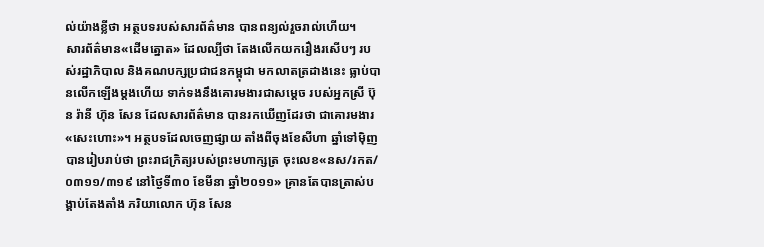ល់យ៉ាងខ្លីថា អត្ថបទរបស់សារព័ត៌មាន បានពន្យល់រួចរាល់ហើយ។
សារព័ត៌មាន«ដើមត្នោត» ដែលល្បីថា តែងលើកយករឿងរសើបៗ របស់រដ្ឋាភិបាល និងគណបក្សប្រជាជនកម្ពុជា មកលាតត្រដាងនេះ ធ្លាប់បានលើកឡើងម្ដងហើយ ទាក់ទងនឹងគោរមងារជាសម្ដេច របស់អ្នកស្រី ប៊ុន រ៉ានី ហ៊ុន សែន ដែលសារព័ត៌មាន បានរកឃើញដែរថា ជាគោរមងារ«សេះហោះ»។ អត្ថបទដែលចេញផ្សាយ តាំងពីចុងខែសីហា ឆ្នាំទៅម៉ិញ បានរៀបរាប់ថា ព្រះរាជក្រិត្យរបស់ព្រះមហាក្សត្រ ចុះលេខ«នស/រកត/០៣១១/៣១៩ នៅថ្ងៃទី៣០ ខែមីនា ឆ្នាំ២០១១» គ្រានតែបានត្រាស់បង្គាប់តែងតាំង ភរិយាលោក ហ៊ុន សែន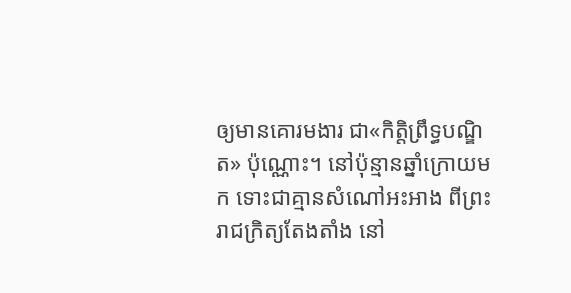ឲ្យមានគោរមងារ ជា«កិត្តិព្រឹទ្ធបណ្ឌិត» ប៉ុណ្ណោះ។ នៅប៉ុន្មានឆ្នាំក្រោយមក ទោះជាគ្មានសំណៅអះអាង ពីព្រះរាជក្រិត្យតែងតាំង នៅ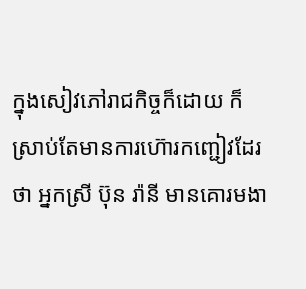ក្នុងសៀវភៅរាជកិច្ចក៏ដោយ ក៏ស្រាប់តែមានការហ៊ោរកញ្ជៀវដែរថា អ្នកស្រី ប៊ុន រ៉ានី មានគោរមងា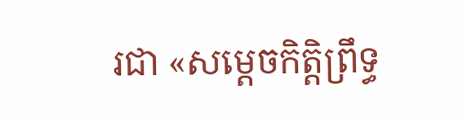រជា «សម្ដេចកិត្តិព្រឹទ្ធ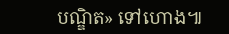បណ្ឌិត» ទៅហោង៕